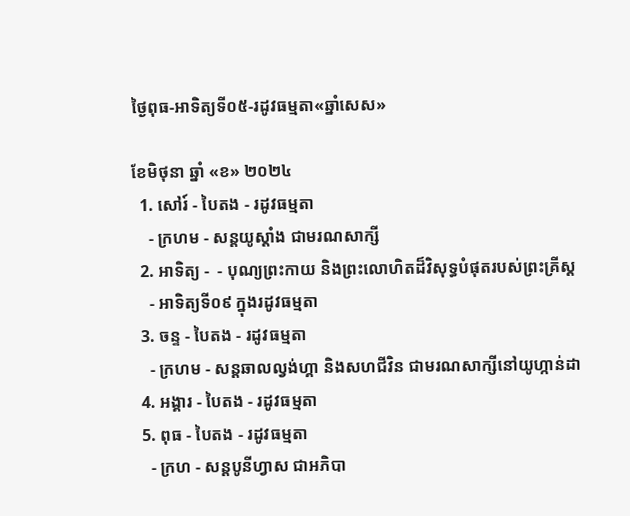ថ្ងៃពុធ-អាទិត្យទី០៥-រដូវធម្មតា«ឆ្នាំសេស»

ខែមិថុនា ឆ្នាំ «ខ» ២០២៤
  1. សៅរ៍ - បៃតង - រដូវធម្មតា
    - ក្រហម - សន្ដយូស្ដាំង ជាមរណសាក្សី
  2. អាទិត្យ -  - បុណ្យព្រះកាយ និងព្រះលោហិតដ៏វិសុទ្ធបំផុតរបស់ព្រះគ្រីស្ដ
    - អាទិត្យទី០៩ ក្នុងរដូវធម្មតា
  3. ចន្ទ - បៃតង - រដូវធម្មតា
    - ក្រហម - សន្ដឆាលល្វង់ហ្គា និងសហជីវិន ជាមរណសាក្សីនៅយូហ្កាន់ដា
  4. អង្គារ - បៃតង - រដូវធម្មតា
  5. ពុធ - បៃតង - រដូវធម្មតា
    - ក្រហ - សន្ដបូនីហ្វាស ជាអភិបា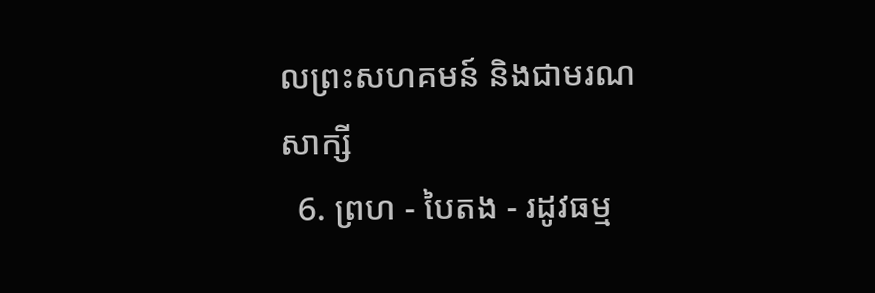លព្រះសហគមន៍ និងជាមរណសាក្សី
  6. ព្រហ - បៃតង - រដូវធម្ម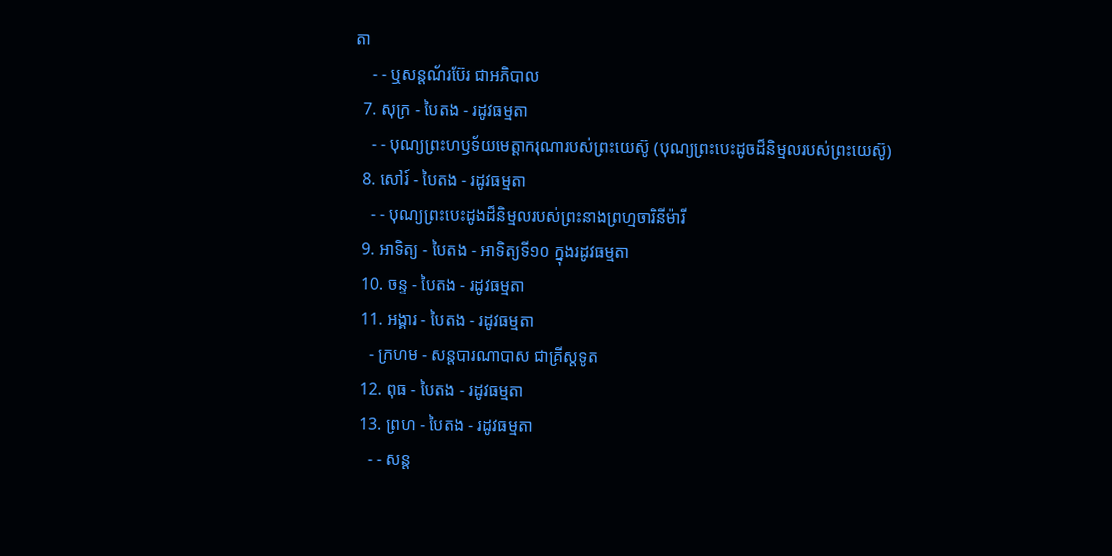តា
    - - ឬសន្ដណ័រប៊ែរ ជាអភិបាល
  7. សុក្រ - បៃតង - រដូវធម្មតា
    - - បុណ្យព្រះហឫទ័យមេត្ដាករុណារបស់ព្រះយេស៊ូ (បុណ្យព្រះបេះដូចដ៏និម្មលរបស់ព្រះយេស៊ូ)
  8. សៅរ៍ - បៃតង - រដូវធម្មតា
    - - បុណ្យព្រះបេះដូងដ៏និម្មលរបស់ព្រះនាងព្រហ្មចារិនីម៉ារី
  9. អាទិត្យ - បៃតង - អាទិត្យទី១០ ក្នុងរដូវធម្មតា
  10. ចន្ទ - បៃតង - រដូវធម្មតា
  11. អង្គារ - បៃតង - រដូវធម្មតា
    - ក្រហម - សន្ដបារណាបាស ជាគ្រីស្ដទូត
  12. ពុធ - បៃតង - រដូវធម្មតា
  13. ព្រហ - បៃតង - រដូវធម្មតា
    - - សន្ដ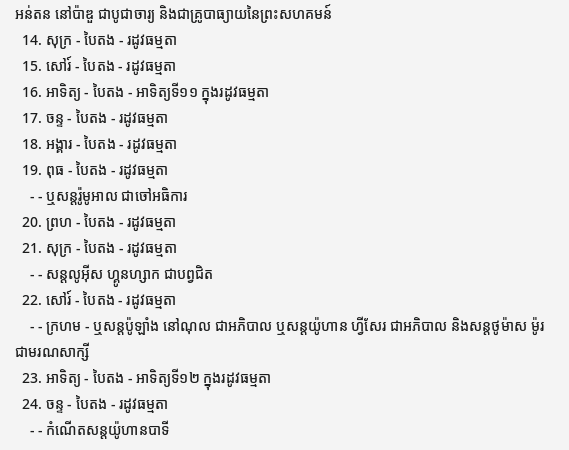អន់តន នៅប៉ាឌួ ជាបូជាចារ្យ និងជាគ្រូបាធ្យាយនៃព្រះសហគមន៍
  14. សុក្រ - បៃតង - រដូវធម្មតា
  15. សៅរ៍ - បៃតង - រដូវធម្មតា
  16. អាទិត្យ - បៃតង - អាទិត្យទី១១ ក្នុងរដូវធម្មតា
  17. ចន្ទ - បៃតង - រដូវធម្មតា
  18. អង្គារ - បៃតង - រដូវធម្មតា
  19. ពុធ - បៃតង - រដូវធម្មតា
    - - ឬសន្ដរ៉ូមូអាល ជាចៅអធិការ
  20. ព្រហ - បៃតង - រដូវធម្មតា
  21. សុក្រ - បៃតង - រដូវធម្មតា
    - - សន្ដលូអ៊ីស ហ្គូនហ្សាក ជាបព្វជិត
  22. សៅរ៍ - បៃតង - រដូវធម្មតា
    - - ក្រហម - ឬសន្ដប៉ូឡាំង នៅណុល ជាអភិបាល ឬសន្ដយ៉ូហាន ហ្វីសែរ ជាអភិបាល និងសន្ដថូម៉ាស ម៉ូរ ជាមរណសាក្សី
  23. អាទិត្យ - បៃតង - អាទិត្យទី១២ ក្នុងរដូវធម្មតា
  24. ចន្ទ - បៃតង - រដូវធម្មតា
    - - កំណើតសន្ដយ៉ូហានបាទី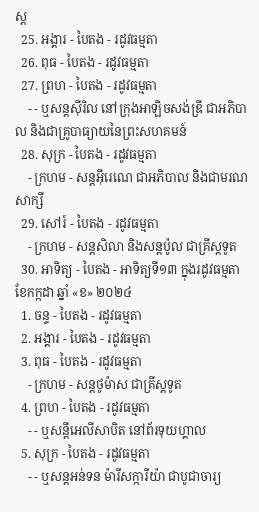ស្ដ
  25. អង្គារ - បៃតង - រដូវធម្មតា
  26. ពុធ - បៃតង - រដូវធម្មតា
  27. ព្រហ - បៃតង - រដូវធម្មតា
    - - ឬសន្ដស៊ីរិល នៅក្រុងអាឡិចសង់ឌ្រី ជាអភិបាល និងជាគ្រូបាធ្យាយនៃព្រះសហគមន៍
  28. សុក្រ - បៃតង - រដូវធម្មតា
    - ក្រហម - សន្ដអ៊ីរេណេ ជាអភិបាល និងជាមរណសាក្សី
  29. សៅរ៍ - បៃតង - រដូវធម្មតា
    - ក្រហម - សន្ដសិលា និងសន្ដប៉ូល ជាគ្រីស្ដទូត
  30. អាទិត្យ - បៃតង - អាទិត្យទី១៣ ក្នុងរដូវធម្មតា
ខែកក្កដា ឆ្នាំ «ខ» ២០២៤
  1. ចន្ទ - បៃតង - រដូវធម្មតា
  2. អង្គារ - បៃតង - រដូវធម្មតា
  3. ពុធ - បៃតង - រដូវធម្មតា
    - ក្រហម - សន្ដថូម៉ាស ជាគ្រីស្ដទូត
  4. ព្រហ - បៃតង - រដូវធម្មតា
    - - ឬសន្ដីអេលីសាបិត នៅព័រទុយហ្គាល
  5. សុក្រ - បៃតង - រដូវធម្មតា
    - - ឬសន្ដអន់ទន ម៉ារីសក្ការីយ៉ា ជាបូជាចារ្យ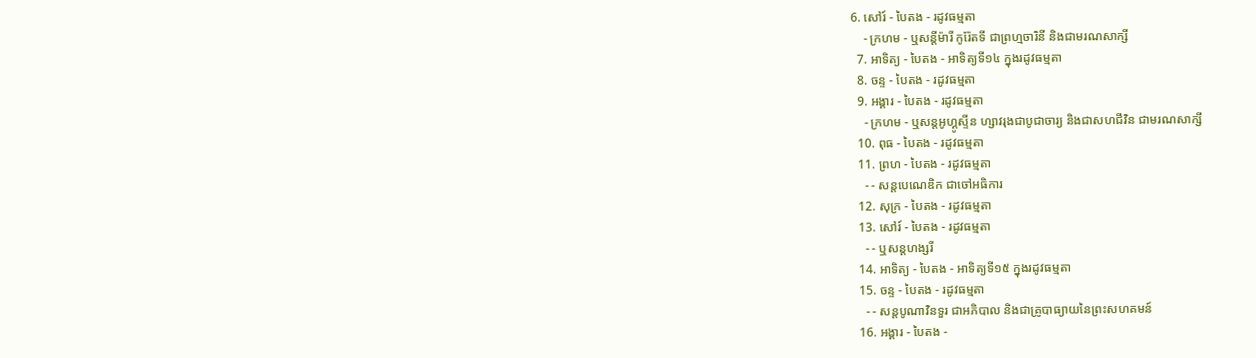6. សៅរ៍ - បៃតង - រដូវធម្មតា
    - ក្រហម - ឬសន្ដីម៉ារី កូរ៉ែតទី ជាព្រហ្មចារិនី និងជាមរណសាក្សី
  7. អាទិត្យ - បៃតង - អាទិត្យទី១៤ ក្នុងរដូវធម្មតា
  8. ចន្ទ - បៃតង - រដូវធម្មតា
  9. អង្គារ - បៃតង - រដូវធម្មតា
    - ក្រហម - ឬសន្ដអូហ្គូស្ទីន ហ្សាវរុងជាបូជាចារ្យ និងជាសហជីវិន ជាមរណសាក្សី
  10. ពុធ - បៃតង - រដូវធម្មតា
  11. ព្រហ - បៃតង - រដូវធម្មតា
    - - សន្ដបេណេឌិក ជាចៅអធិការ
  12. សុក្រ - បៃតង - រដូវធម្មតា
  13. សៅរ៍ - បៃតង - រដូវធម្មតា
    - - ឬសន្ដហង្សរី
  14. អាទិត្យ - បៃតង - អាទិត្យទី១៥ ក្នុងរដូវធម្មតា
  15. ចន្ទ - បៃតង - រដូវធម្មតា
    - - សន្ដបូណាវិនទួរ ជាអភិបាល និងជាគ្រូបាធ្យាយនៃព្រះសហគមន៍
  16. អង្គារ - បៃតង -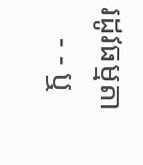រដូវធម្មតា
    - - ឬ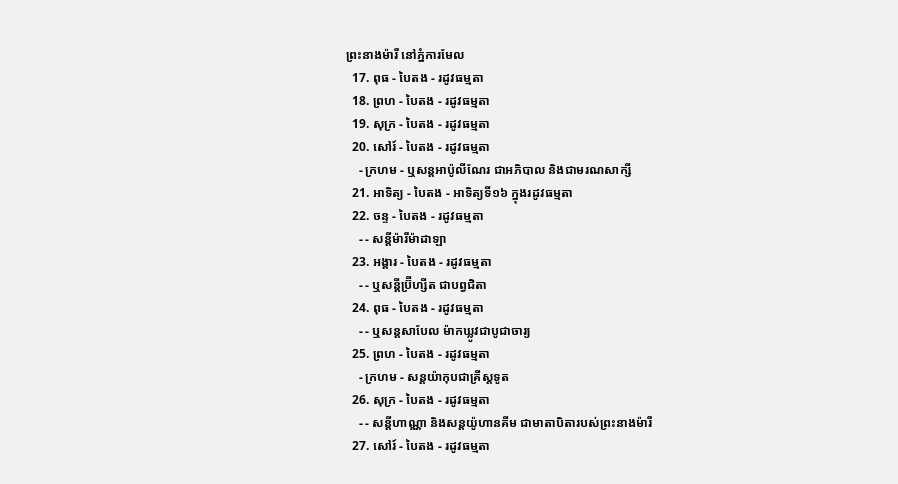ព្រះនាងម៉ារី នៅភ្នំការមែល
  17. ពុធ - បៃតង - រដូវធម្មតា
  18. ព្រហ - បៃតង - រដូវធម្មតា
  19. សុក្រ - បៃតង - រដូវធម្មតា
  20. សៅរ៍ - បៃតង - រដូវធម្មតា
    - ក្រហម - ឬសន្ដអាប៉ូលីណែរ ជាអភិបាល និងជាមរណសាក្សី
  21. អាទិត្យ - បៃតង - អាទិត្យទី១៦ ក្នុងរដូវធម្មតា
  22. ចន្ទ - បៃតង - រដូវធម្មតា
    - - សន្ដីម៉ារីម៉ាដាឡា
  23. អង្គារ - បៃតង - រដូវធម្មតា
    - - ឬសន្ដីប្រ៊ីហ្សីត ជាបព្វជិតា
  24. ពុធ - បៃតង - រដូវធម្មតា
    - - ឬសន្ដសាបែល ម៉ាកឃ្លូវជាបូជាចារ្យ
  25. ព្រហ - បៃតង - រដូវធម្មតា
    - ក្រហម - សន្ដយ៉ាកុបជាគ្រីស្ដទូត
  26. សុក្រ - បៃតង - រដូវធម្មតា
    - - សន្ដីហាណ្ណា និងសន្ដយ៉ូហានគីម ជាមាតាបិតារបស់ព្រះនាងម៉ារី
  27. សៅរ៍ - បៃតង - រដូវធម្មតា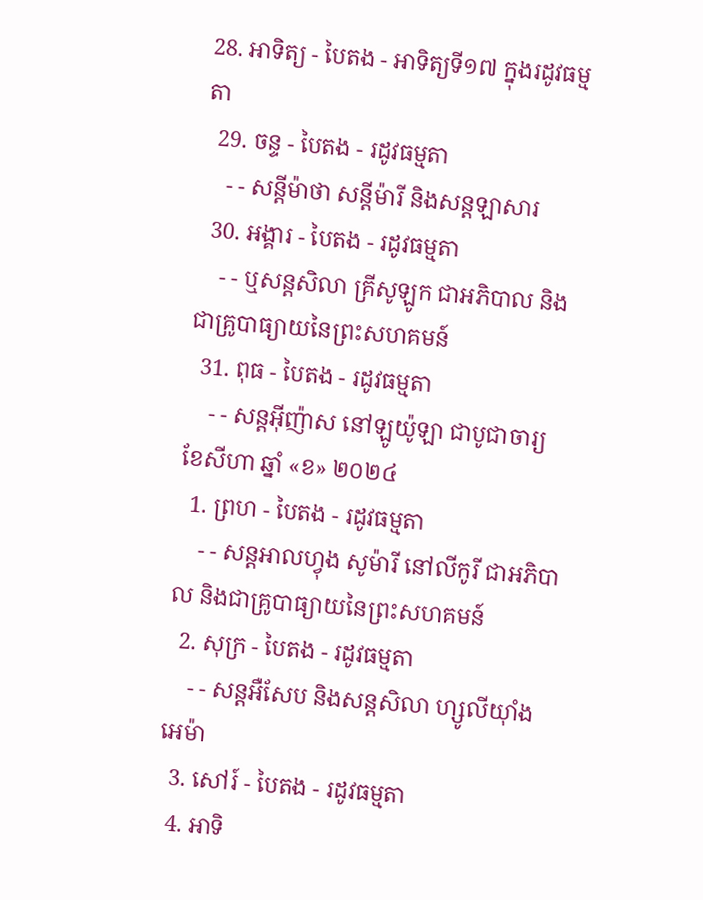28. អាទិត្យ - បៃតង - អាទិត្យទី១៧ ក្នុងរដូវធម្មតា
  29. ចន្ទ - បៃតង - រដូវធម្មតា
    - - សន្ដីម៉ាថា សន្ដីម៉ារី និងសន្ដឡាសារ
  30. អង្គារ - បៃតង - រដូវធម្មតា
    - - ឬសន្ដសិលា គ្រីសូឡូក ជាអភិបាល និងជាគ្រូបាធ្យាយនៃព្រះសហគមន៍
  31. ពុធ - បៃតង - រដូវធម្មតា
    - - សន្ដអ៊ីញ៉ាស នៅឡូយ៉ូឡា ជាបូជាចារ្យ
ខែសីហា ឆ្នាំ «ខ» ២០២៤
  1. ព្រហ - បៃតង - រដូវធម្មតា
    - - សន្ដអាលហ្វុង សូម៉ារី នៅលីកូរី ជាអភិបាល និងជាគ្រូបាធ្យាយនៃព្រះសហគមន៍
  2. សុក្រ - បៃតង - រដូវធម្មតា
    - - សន្តអឺសែប និងសន្តសិលា ហ្សូលីយ៉ាំងអេម៉ា
  3. សៅរ៍ - បៃតង - រដូវធម្មតា
  4. អាទិ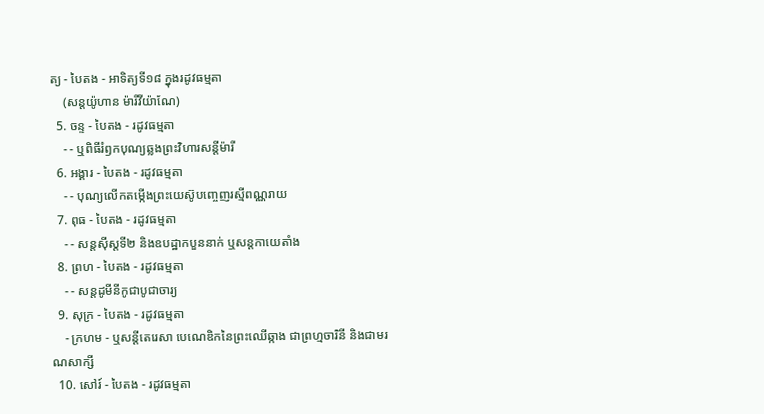ត្យ - បៃតង - អាទិត្យទី១៨ ក្នុងរដូវធម្មតា
    (សន្តយ៉ូហាន ម៉ារីវីយ៉ាណែ)
  5. ចន្ទ - បៃតង - រដូវធម្មតា
    - - ឬពិធីរំឭកបុណ្យឆ្លងព្រះវិហារសន្តីម៉ារី
  6. អង្គារ - បៃតង - រដូវធម្មតា
    - - បុណ្យលើកតម្កើងព្រះយេស៊ូបញ្ចេញរស្មីពណ្ណរាយ
  7. ពុធ - បៃតង - រដូវធម្មតា
    - - សន្តស៊ីស្តទី២ និងឧបដ្ឋាកបួននាក់ ឬសន្តកាយេតាំង
  8. ព្រហ - បៃតង - រដូវធម្មតា
    - - សន្តដូមីនីកូជាបូជាចារ្យ
  9. សុក្រ - បៃតង - រដូវធម្មតា
    - ក្រហម - ឬសន្ដីតេរេសា បេណេឌិកនៃព្រះឈើឆ្កាង ជាព្រហ្មចារិនី និងជាមរណសាក្សី
  10. សៅរ៍ - បៃតង - រដូវធម្មតា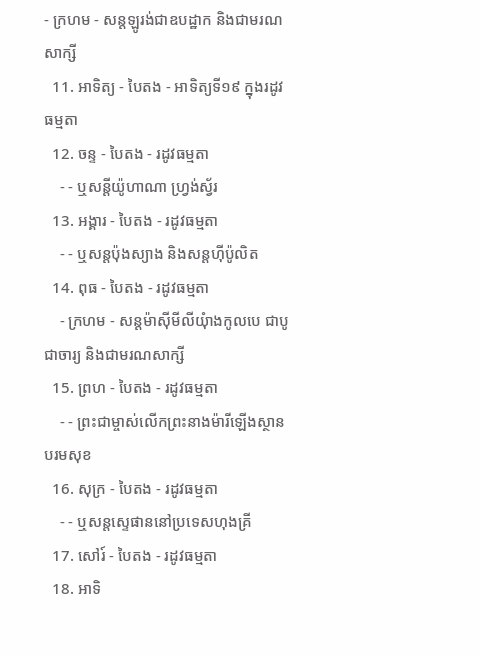- ក្រហម - សន្តឡូរង់ជាឧបដ្ឋាក និងជាមរណសាក្សី
  11. អាទិត្យ - បៃតង - អាទិត្យទី១៩ ក្នុងរដូវធម្មតា
  12. ចន្ទ - បៃតង - រដូវធម្មតា
    - - ឬសន្តីយ៉ូហាណា ហ្រ្វង់ស្វ័រ
  13. អង្គារ - បៃតង - រដូវធម្មតា
    - - ឬសន្តប៉ុងស្យាង និងសន្តហ៊ីប៉ូលិត
  14. ពុធ - បៃតង - រដូវធម្មតា
    - ក្រហម - សន្តម៉ាស៊ីមីលីយុំាងកូលបេ ជាបូជាចារ្យ និងជាមរណសាក្សី
  15. ព្រហ - បៃតង - រដូវធម្មតា
    - - ព្រះជាម្ចាស់លើកព្រះនាងម៉ារីឡើងស្ថានបរមសុខ
  16. សុក្រ - បៃតង - រដូវធម្មតា
    - - ឬសន្តស្ទេផាននៅប្រទេសហុងគ្រី
  17. សៅរ៍ - បៃតង - រដូវធម្មតា
  18. អាទិ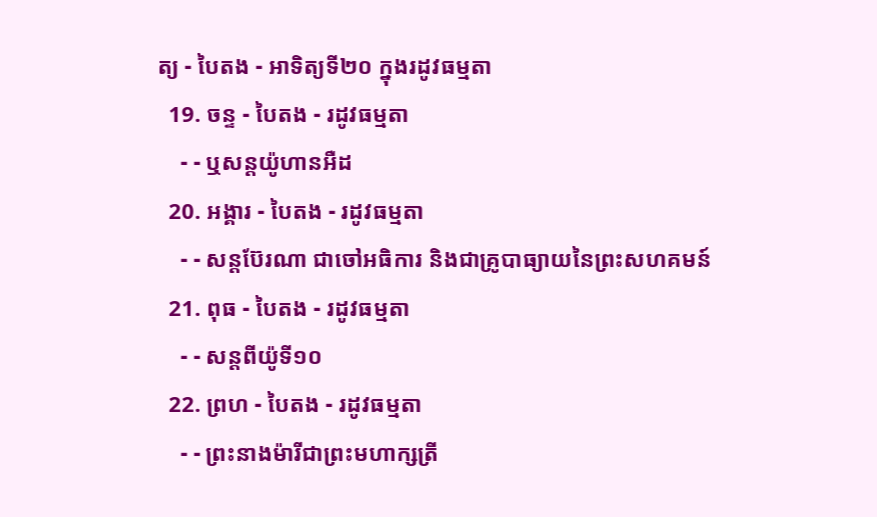ត្យ - បៃតង - អាទិត្យទី២០ ក្នុងរដូវធម្មតា
  19. ចន្ទ - បៃតង - រដូវធម្មតា
    - - ឬសន្តយ៉ូហានអឺដ
  20. អង្គារ - បៃតង - រដូវធម្មតា
    - - សន្តប៊ែរណា ជាចៅអធិការ និងជាគ្រូបាធ្យាយនៃព្រះសហគមន៍
  21. ពុធ - បៃតង - រដូវធម្មតា
    - - សន្តពីយ៉ូទី១០
  22. ព្រហ - បៃតង - រដូវធម្មតា
    - - ព្រះនាងម៉ារីជាព្រះមហាក្សត្រី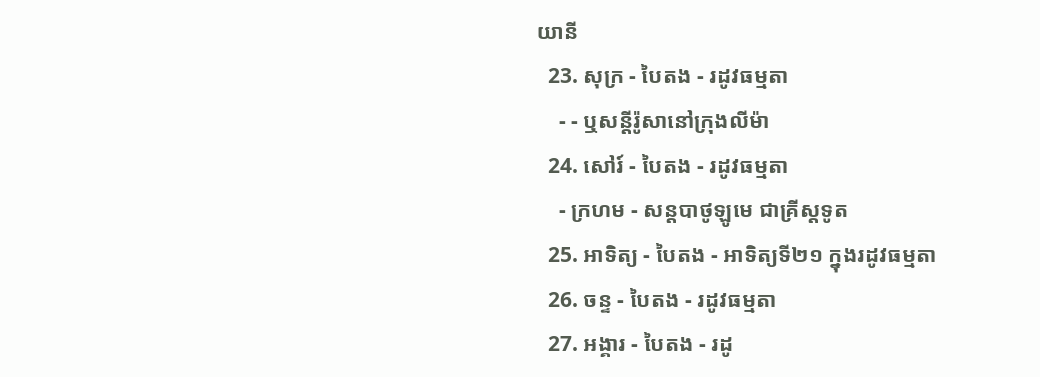យានី
  23. សុក្រ - បៃតង - រដូវធម្មតា
    - - ឬសន្តីរ៉ូសានៅក្រុងលីម៉ា
  24. សៅរ៍ - បៃតង - រដូវធម្មតា
    - ក្រហម - សន្តបាថូឡូមេ ជាគ្រីស្ដទូត
  25. អាទិត្យ - បៃតង - អាទិត្យទី២១ ក្នុងរដូវធម្មតា
  26. ចន្ទ - បៃតង - រដូវធម្មតា
  27. អង្គារ - បៃតង - រដូ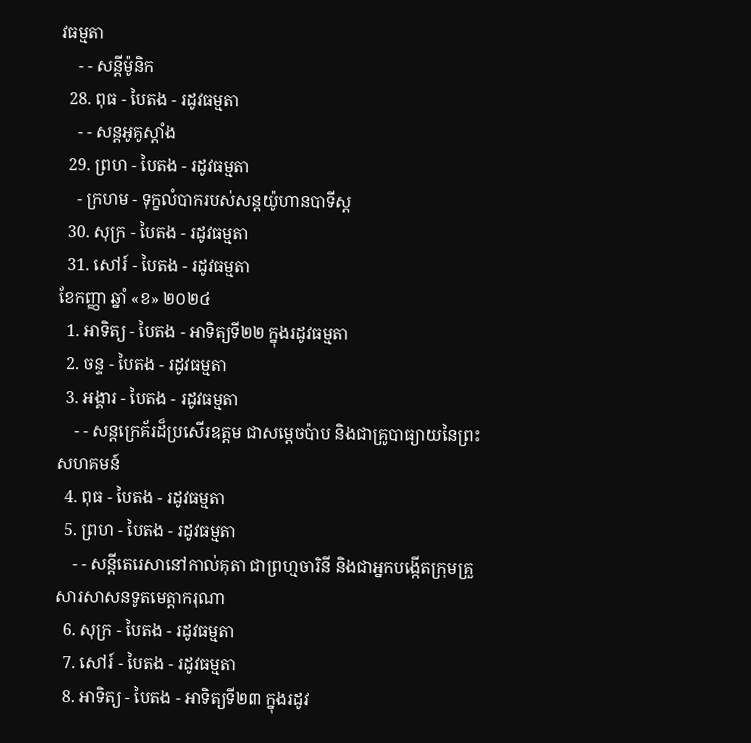វធម្មតា
    - - សន្ដីម៉ូនិក
  28. ពុធ - បៃតង - រដូវធម្មតា
    - - សន្តអូគូស្តាំង
  29. ព្រហ - បៃតង - រដូវធម្មតា
    - ក្រហម - ទុក្ខលំបាករបស់សន្តយ៉ូហានបាទីស្ដ
  30. សុក្រ - បៃតង - រដូវធម្មតា
  31. សៅរ៍ - បៃតង - រដូវធម្មតា
ខែកញ្ញា ឆ្នាំ «ខ» ២០២៤
  1. អាទិត្យ - បៃតង - អាទិត្យទី២២ ក្នុងរដូវធម្មតា
  2. ចន្ទ - បៃតង - រដូវធម្មតា
  3. អង្គារ - បៃតង - រដូវធម្មតា
    - - សន្តក្រេគ័រដ៏ប្រសើរឧត្តម ជាសម្ដេចប៉ាប និងជាគ្រូបាធ្យាយនៃព្រះសហគមន៍
  4. ពុធ - បៃតង - រដូវធម្មតា
  5. ព្រហ - បៃតង - រដូវធម្មតា
    - - សន្តីតេរេសានៅកាល់គុតា ជាព្រហ្មចារិនី និងជាអ្នកបង្កើតក្រុមគ្រួសារសាសនទូតមេត្ដាករុណា
  6. សុក្រ - បៃតង - រដូវធម្មតា
  7. សៅរ៍ - បៃតង - រដូវធម្មតា
  8. អាទិត្យ - បៃតង - អាទិត្យទី២៣ ក្នុងរដូវ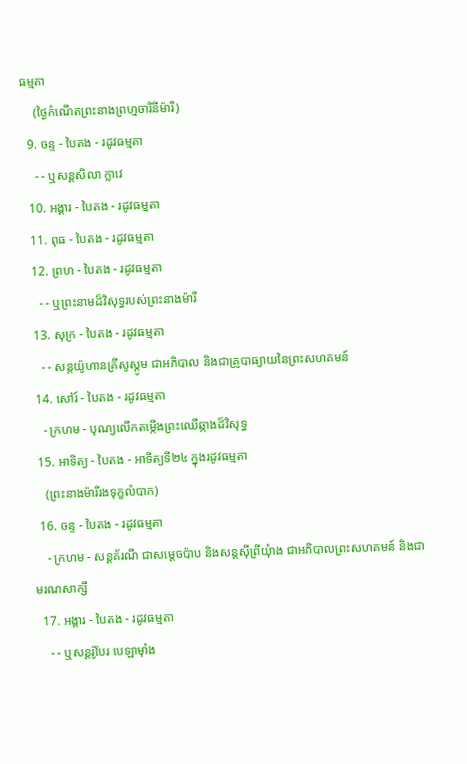ធម្មតា
    (ថ្ងៃកំណើតព្រះនាងព្រហ្មចារិនីម៉ារី)
  9. ចន្ទ - បៃតង - រដូវធម្មតា
    - - ឬសន្តសិលា ក្លាវេ
  10. អង្គារ - បៃតង - រដូវធម្មតា
  11. ពុធ - បៃតង - រដូវធម្មតា
  12. ព្រហ - បៃតង - រដូវធម្មតា
    - - ឬព្រះនាមដ៏វិសុទ្ធរបស់ព្រះនាងម៉ារី
  13. សុក្រ - បៃតង - រដូវធម្មតា
    - - សន្តយ៉ូហានគ្រីសូស្តូម ជាអភិបាល និងជាគ្រូបាធ្យាយនៃព្រះសហគមន៍
  14. សៅរ៍ - បៃតង - រដូវធម្មតា
    - ក្រហម - បុណ្យលើកតម្កើងព្រះឈើឆ្កាងដ៏វិសុទ្ធ
  15. អាទិត្យ - បៃតង - អាទិត្យទី២៤ ក្នុងរដូវធម្មតា
    (ព្រះនាងម៉ារីរងទុក្ខលំបាក)
  16. ចន្ទ - បៃតង - រដូវធម្មតា
    - ក្រហម - សន្តគ័រណី ជាសម្ដេចប៉ាប និងសន្តស៊ីព្រីយុំាង ជាអភិបាលព្រះសហគមន៍ និងជាមរណសាក្សី
  17. អង្គារ - បៃតង - រដូវធម្មតា
    - - ឬសន្តរ៉ូបែរ បេឡាម៉ាំង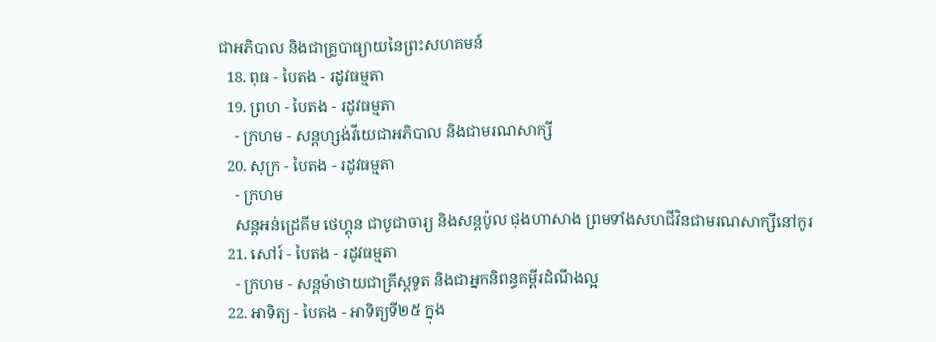ជាអភិបាល និងជាគ្រូបាធ្យាយនៃព្រះសហគមន៍
  18. ពុធ - បៃតង - រដូវធម្មតា
  19. ព្រហ - បៃតង - រដូវធម្មតា
    - ក្រហម - សន្តហ្សង់វីយេជាអភិបាល និងជាមរណសាក្សី
  20. សុក្រ - បៃតង - រដូវធម្មតា
    - ក្រហម
    សន្តអន់ដ្រេគីម ថេហ្គុន ជាបូជាចារ្យ និងសន្តប៉ូល ជុងហាសាង ព្រមទាំងសហជីវិនជាមរណសាក្សីនៅកូរ
  21. សៅរ៍ - បៃតង - រដូវធម្មតា
    - ក្រហម - សន្តម៉ាថាយជាគ្រីស្តទូត និងជាអ្នកនិពន្ធគម្ពីរដំណឹងល្អ
  22. អាទិត្យ - បៃតង - អាទិត្យទី២៥ ក្នុង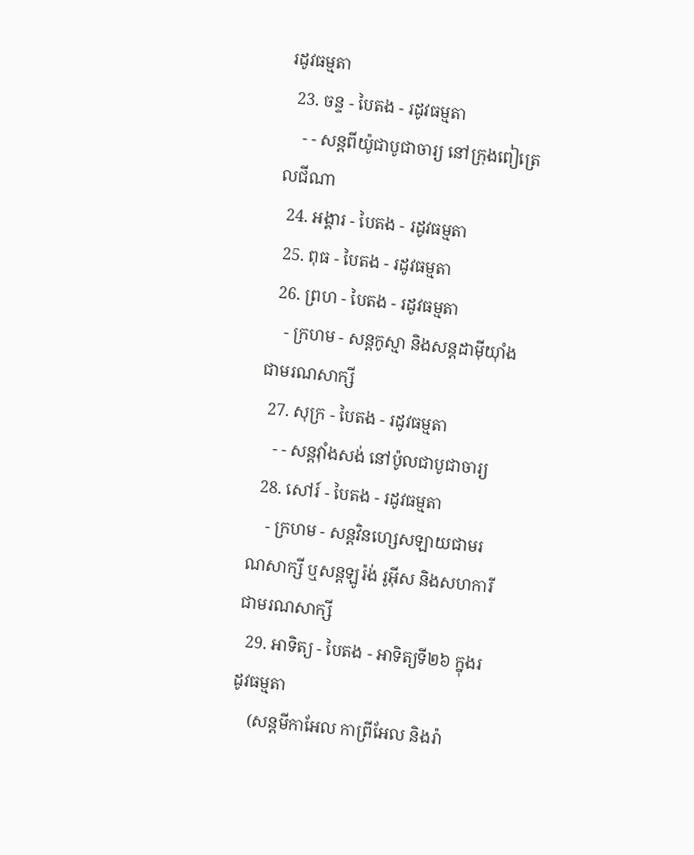រដូវធម្មតា
  23. ចន្ទ - បៃតង - រដូវធម្មតា
    - - សន្តពីយ៉ូជាបូជាចារ្យ នៅក្រុងពៀត្រេលជីណា
  24. អង្គារ - បៃតង - រដូវធម្មតា
  25. ពុធ - បៃតង - រដូវធម្មតា
  26. ព្រហ - បៃតង - រដូវធម្មតា
    - ក្រហម - សន្តកូស្មា និងសន្តដាម៉ីយុាំង ជាមរណសាក្សី
  27. សុក្រ - បៃតង - រដូវធម្មតា
    - - សន្តវុាំងសង់ នៅប៉ូលជាបូជាចារ្យ
  28. សៅរ៍ - បៃតង - រដូវធម្មតា
    - ក្រហម - សន្តវិនហ្សេសឡាយជាមរណសាក្សី ឬសន្តឡូរ៉ង់ រូអ៊ីស និងសហការីជាមរណសាក្សី
  29. អាទិត្យ - បៃតង - អាទិត្យទី២៦ ក្នុងរដូវធម្មតា
    (សន្តមីកាអែល កាព្រីអែល និងរ៉ា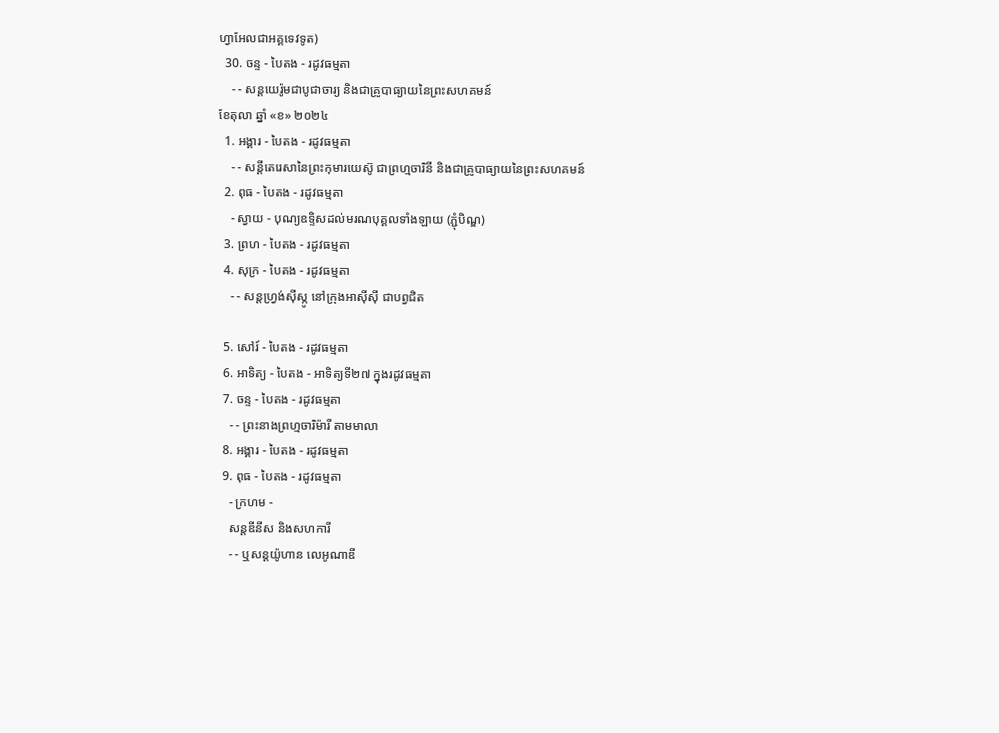ហ្វាអែលជាអគ្គទេវទូត)
  30. ចន្ទ - បៃតង - រដូវធម្មតា
    - - សន្ដយេរ៉ូមជាបូជាចារ្យ និងជាគ្រូបាធ្យាយនៃព្រះសហគមន៍
ខែតុលា ឆ្នាំ «ខ» ២០២៤
  1. អង្គារ - បៃតង - រដូវធម្មតា
    - - សន្តីតេរេសានៃព្រះកុមារយេស៊ូ ជាព្រហ្មចារិនី និងជាគ្រូបាធ្យាយនៃព្រះសហគមន៍
  2. ពុធ - បៃតង - រដូវធម្មតា
    - ស្វាយ - បុណ្យឧទ្ទិសដល់មរណបុគ្គលទាំងឡាយ (ភ្ជុំបិណ្ឌ)
  3. ព្រហ - បៃតង - រដូវធម្មតា
  4. សុក្រ - បៃតង - រដូវធម្មតា
    - - សន្តហ្វ្រង់ស៊ីស្កូ នៅក្រុងអាស៊ីស៊ី ជាបព្វជិត

  5. សៅរ៍ - បៃតង - រដូវធម្មតា
  6. អាទិត្យ - បៃតង - អាទិត្យទី២៧ ក្នុងរដូវធម្មតា
  7. ចន្ទ - បៃតង - រដូវធម្មតា
    - - ព្រះនាងព្រហ្មចារិម៉ារី តាមមាលា
  8. អង្គារ - បៃតង - រដូវធម្មតា
  9. ពុធ - បៃតង - រដូវធម្មតា
    - ក្រហម -
    សន្តឌីនីស និងសហការី
    - - ឬសន្តយ៉ូហាន លេអូណាឌី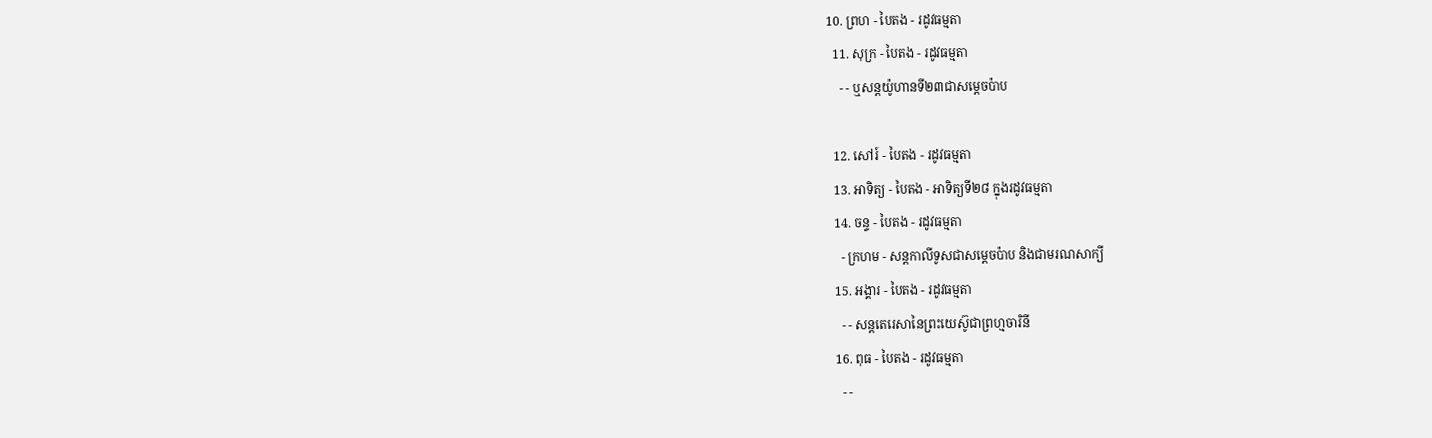10. ព្រហ - បៃតង - រដូវធម្មតា
  11. សុក្រ - បៃតង - រដូវធម្មតា
    - - ឬសន្តយ៉ូហានទី២៣ជាសម្តេចប៉ាប

  12. សៅរ៍ - បៃតង - រដូវធម្មតា
  13. អាទិត្យ - បៃតង - អាទិត្យទី២៨ ក្នុងរដូវធម្មតា
  14. ចន្ទ - បៃតង - រដូវធម្មតា
    - ក្រហម - សន្ដកាលីទូសជាសម្ដេចប៉ាប និងជាមរណសាក្យី
  15. អង្គារ - បៃតង - រដូវធម្មតា
    - - សន្តតេរេសានៃព្រះយេស៊ូជាព្រហ្មចារិនី
  16. ពុធ - បៃតង - រដូវធម្មតា
    - -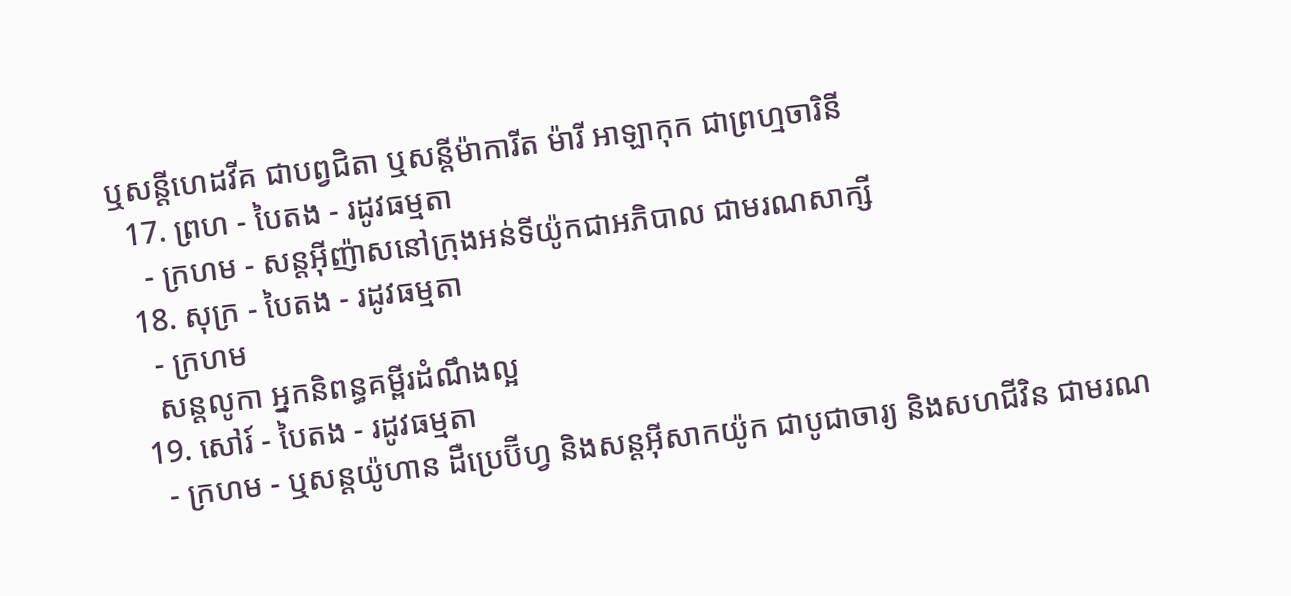ឬសន្ដីហេដវីគ ជាបព្វជិតា ឬសន្ដីម៉ាការីត ម៉ារី អាឡាកុក ជាព្រហ្មចារិនី
  17. ព្រហ - បៃតង - រដូវធម្មតា
    - ក្រហម - សន្តអ៊ីញ៉ាសនៅក្រុងអន់ទីយ៉ូកជាអភិបាល ជាមរណសាក្សី
  18. សុក្រ - បៃតង - រដូវធម្មតា
    - ក្រហម
    សន្តលូកា អ្នកនិពន្ធគម្ពីរដំណឹងល្អ
  19. សៅរ៍ - បៃតង - រដូវធម្មតា
    - ក្រហម - ឬសន្ដយ៉ូហាន ដឺប្រេប៊ីហ្វ និងសន្ដអ៊ីសាកយ៉ូក ជាបូជាចារ្យ និងសហជីវិន ជាមរណ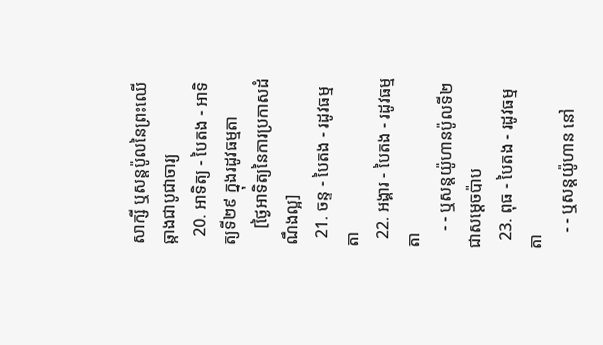សាក្សី ឬសន្ដប៉ូលនៃព្រះឈើឆ្កាងជាបូជាចារ្យ
  20. អាទិត្យ - បៃតង - អាទិត្យទី២៩ ក្នុងរដូវធម្មតា
    [ថ្ងៃអាទិត្យនៃការប្រកាសដំណឹងល្អ]
  21. ចន្ទ - បៃតង - រដូវធម្មតា
  22. អង្គារ - បៃតង - រដូវធម្មតា
    - - ឬសន្តយ៉ូហានប៉ូលទី២ ជាសម្ដេចប៉ាប
  23. ពុធ - បៃតង - រដូវធម្មតា
    - - ឬសន្ដយ៉ូហាន នៅ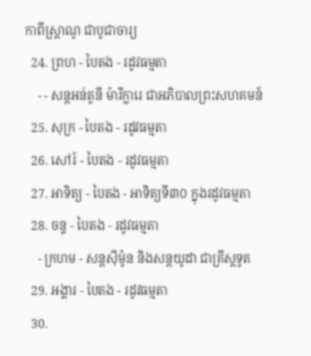កាពីស្រ្ដាណូ ជាបូជាចារ្យ
  24. ព្រហ - បៃតង - រដូវធម្មតា
    - - សន្តអន់តូនី ម៉ារីក្លារេ ជាអភិបាលព្រះសហគមន៍
  25. សុក្រ - បៃតង - រដូវធម្មតា
  26. សៅរ៍ - បៃតង - រដូវធម្មតា
  27. អាទិត្យ - បៃតង - អាទិត្យទី៣០ ក្នុងរដូវធម្មតា
  28. ចន្ទ - បៃតង - រដូវធម្មតា
    - ក្រហម - សន្ដស៊ីម៉ូន និងសន្ដយូដា ជាគ្រីស្ដទូត
  29. អង្គារ - បៃតង - រដូវធម្មតា
  30.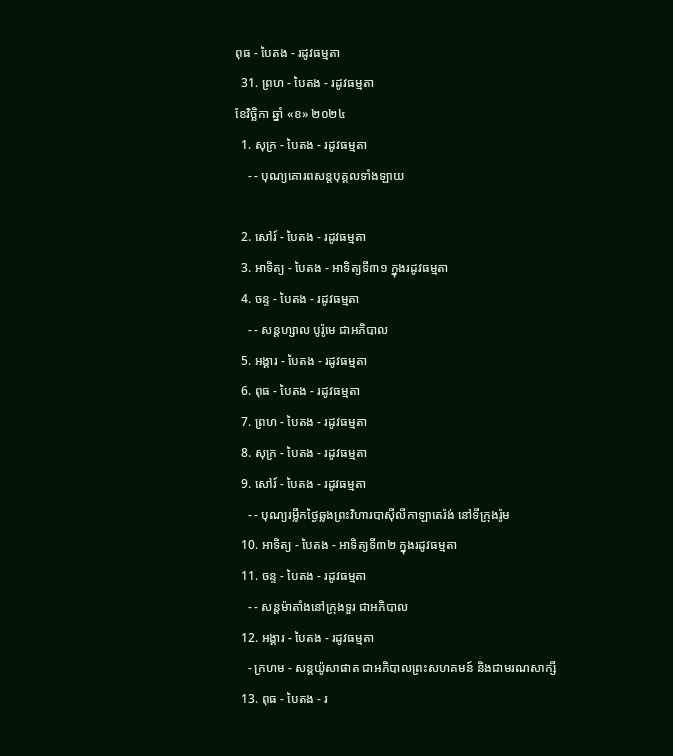ពុធ - បៃតង - រដូវធម្មតា
  31. ព្រហ - បៃតង - រដូវធម្មតា
ខែវិច្ឆិកា ឆ្នាំ «ខ» ២០២៤
  1. សុក្រ - បៃតង - រដូវធម្មតា
    - - បុណ្យគោរពសន្ដបុគ្គលទាំងឡាយ

  2. សៅរ៍ - បៃតង - រដូវធម្មតា
  3. អាទិត្យ - បៃតង - អាទិត្យទី៣១ ក្នុងរដូវធម្មតា
  4. ចន្ទ - បៃតង - រដូវធម្មតា
    - - សន្ដហ្សាល បូរ៉ូមេ ជាអភិបាល
  5. អង្គារ - បៃតង - រដូវធម្មតា
  6. ពុធ - បៃតង - រដូវធម្មតា
  7. ព្រហ - បៃតង - រដូវធម្មតា
  8. សុក្រ - បៃតង - រដូវធម្មតា
  9. សៅរ៍ - បៃតង - រដូវធម្មតា
    - - បុណ្យរម្លឹកថ្ងៃឆ្លងព្រះវិហារបាស៊ីលីកាឡាតេរ៉ង់ នៅទីក្រុងរ៉ូម
  10. អាទិត្យ - បៃតង - អាទិត្យទី៣២ ក្នុងរដូវធម្មតា
  11. ចន្ទ - បៃតង - រដូវធម្មតា
    - - សន្ដម៉ាតាំងនៅក្រុងទួរ ជាអភិបាល
  12. អង្គារ - បៃតង - រដូវធម្មតា
    - ក្រហម - សន្ដយ៉ូសាផាត ជាអភិបាលព្រះសហគមន៍ និងជាមរណសាក្សី
  13. ពុធ - បៃតង - រ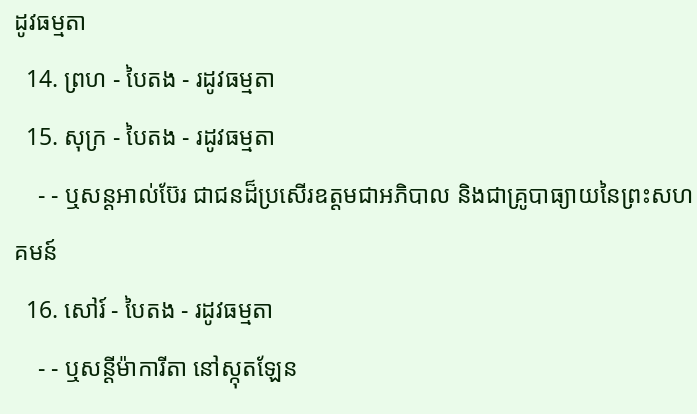ដូវធម្មតា
  14. ព្រហ - បៃតង - រដូវធម្មតា
  15. សុក្រ - បៃតង - រដូវធម្មតា
    - - ឬសន្ដអាល់ប៊ែរ ជាជនដ៏ប្រសើរឧត្ដមជាអភិបាល និងជាគ្រូបាធ្យាយនៃព្រះសហគមន៍
  16. សៅរ៍ - បៃតង - រដូវធម្មតា
    - - ឬសន្ដីម៉ាការីតា នៅស្កុតឡែន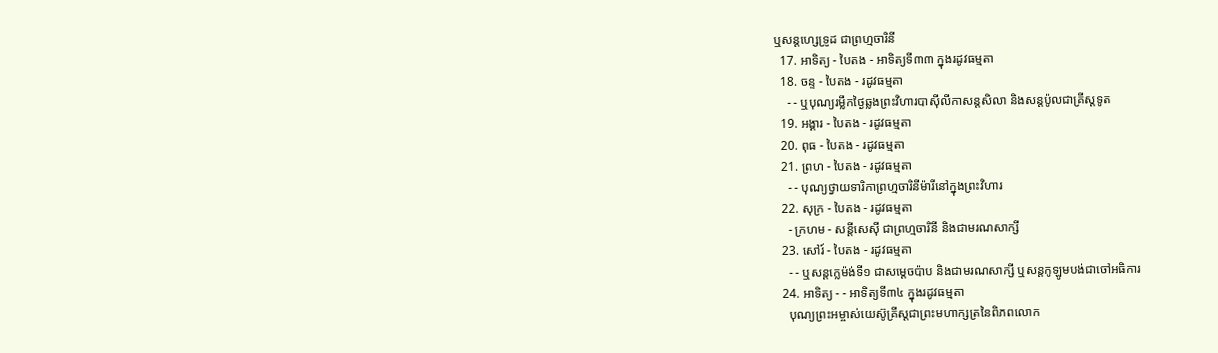ឬសន្ដហ្សេទ្រូដ ជាព្រហ្មចារិនី
  17. អាទិត្យ - បៃតង - អាទិត្យទី៣៣ ក្នុងរដូវធម្មតា
  18. ចន្ទ - បៃតង - រដូវធម្មតា
    - - ឬបុណ្យរម្លឹកថ្ងៃឆ្លងព្រះវិហារបាស៊ីលីកាសន្ដសិលា និងសន្ដប៉ូលជាគ្រីស្ដទូត
  19. អង្គារ - បៃតង - រដូវធម្មតា
  20. ពុធ - បៃតង - រដូវធម្មតា
  21. ព្រហ - បៃតង - រដូវធម្មតា
    - - បុណ្យថ្វាយទារិកាព្រហ្មចារិនីម៉ារីនៅក្នុងព្រះវិហារ
  22. សុក្រ - បៃតង - រដូវធម្មតា
    - ក្រហម - សន្ដីសេស៊ី ជាព្រហ្មចារិនី និងជាមរណសាក្សី
  23. សៅរ៍ - បៃតង - រដូវធម្មតា
    - - ឬសន្ដក្លេម៉ង់ទី១ ជាសម្ដេចប៉ាប និងជាមរណសាក្សី ឬសន្ដកូឡូមបង់ជាចៅអធិការ
  24. អាទិត្យ - - អាទិត្យទី៣៤ ក្នុងរដូវធម្មតា
    បុណ្យព្រះអម្ចាស់យេស៊ូគ្រីស្ដជាព្រះមហាក្សត្រនៃពិភពលោក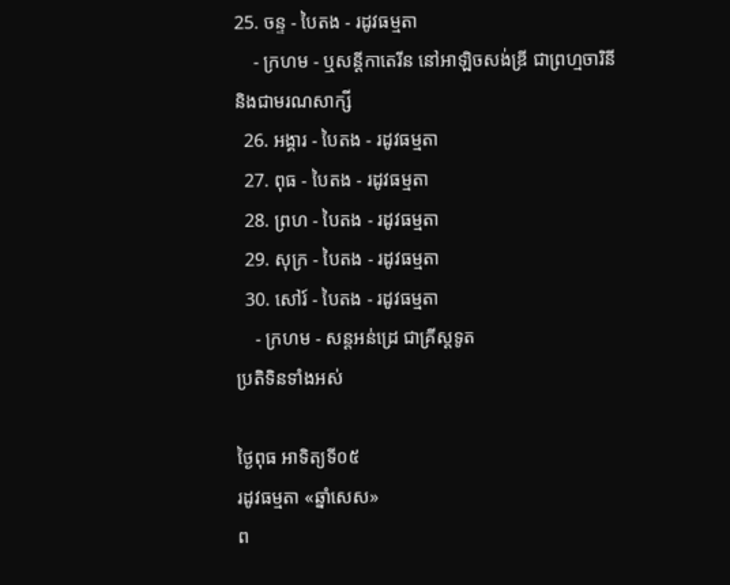25. ចន្ទ - បៃតង - រដូវធម្មតា
    - ក្រហម - ឬសន្ដីកាតេរីន នៅអាឡិចសង់ឌ្រី ជាព្រហ្មចារិនី និងជាមរណសាក្សី
  26. អង្គារ - បៃតង - រដូវធម្មតា
  27. ពុធ - បៃតង - រដូវធម្មតា
  28. ព្រហ - បៃតង - រដូវធម្មតា
  29. សុក្រ - បៃតង - រដូវធម្មតា
  30. សៅរ៍ - បៃតង - រដូវធម្មតា
    - ក្រហម - សន្ដអន់ដ្រេ ជាគ្រីស្ដទូត
ប្រតិទិនទាំងអស់

ថ្ងៃពុធ អាទិត្យទី០៥
រដូវធម្មតា «ឆ្នាំសេស»
ព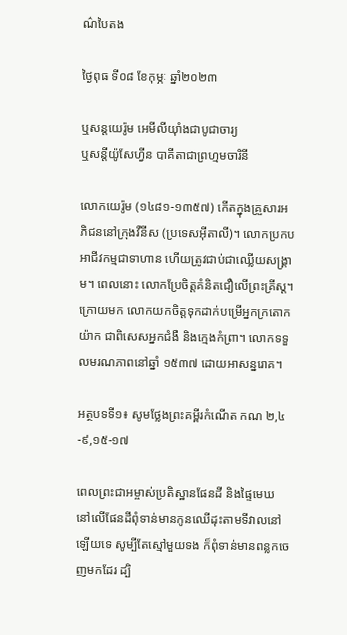ណ៌បៃតង

ថ្ងៃពុធ ទី០៨ ខែកុម្ភៈ ឆ្នាំ២០២៣

ឬសន្តយេរ៉ូម អេមីលីយ៉ាំងជាបូជាចារ្យ
ឬសន្តីយ៉ូសែហ្វីន បាគីតាជាព្រហ្មមចារិនី

លោកយេរ៉ូម (១៤៨១-១៣៥៧) កើតក្នុងគ្រួសារអភិជននៅក្រុងវឺនីស (ប្រទេសអ៊ីតាលី)។ លោកប្រកបអាជីវកម្មជាទាហាន ហើយត្រូវជាប់ជាឈ្លើយសង្គ្រាម។ ពេលនោះ លោកប្រែចិត្តគំនិតជឿលើព្រះគ្រីស្ត។ ក្រោយមក លោកយកចិត្តទុកដាក់បម្រើអ្នកក្រតោកយ៉ាក ជាពិសេសអ្នកជំងឺ និងក្មេងកំព្រា។ លោកទទួលមរណភាពនៅឆ្នាំ ១៥៣៧ ដោយអាសន្នរោគ។

អត្ថបទទី១៖ សូមថ្លែងព្រះគម្ពីរកំណើត កណ ២,៤-៩,១៥-១៧

ពេលព្រះជាអម្ចាស់ប្រតិស្ឋានផែនដី និងផ្ទៃមេឃ នៅលើផែនដីពុំទាន់មានកូនឈើដុះតាមទីវាលនៅឡើយទេ សូម្បីតែស្មៅមួយទង ក៏ពុំទាន់មានពន្លកចេញមកដែរ ដ្បិ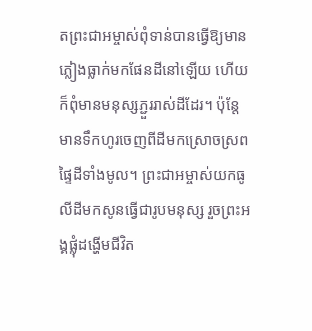តព្រះជាអម្ចាស់ពុំទាន់បានធ្វើឱ្យមានភ្លៀងធ្លាក់មកផែនដីនៅឡើយ ហើយក៏ពុំមានមនុស្សភ្ជួររាស់ដីដែរ។ ប៉ុន្តែ មានទឹកហូរចេញពីដីមកស្រោចស្រពផ្ទៃដីទាំងមូល។ ព្រះជាអម្ចាស់យកធូលីដីមកសូនធ្វើជារូបមនុស្ស រួចព្រះអង្គផ្លុំដង្ហើមជីវិត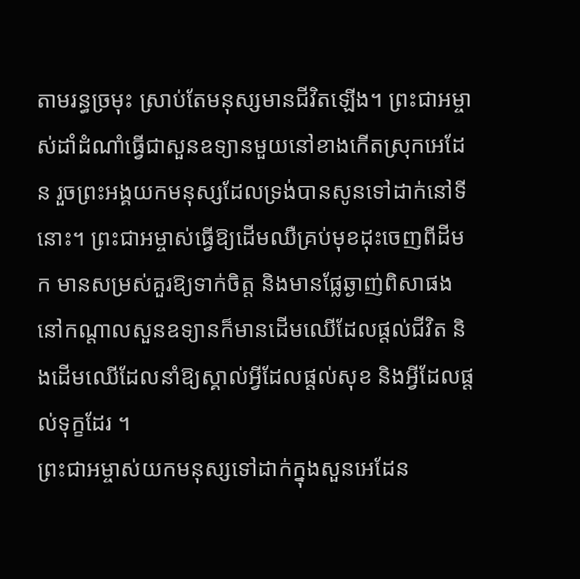តាមរន្ធច្រមុះ ស្រាប់តែមនុស្សមានជីវិតឡើង។ ព្រះជាអម្ចាស់ដាំដំណាំធ្វើជាសួនឧទ្យានមួយនៅខាងកើតស្រុកអេដែន រួចព្រះអង្គយកមនុស្សដែលទ្រង់បានសូនទៅដាក់នៅទីនោះ។ ព្រះជាអម្ចាស់ធ្វើឱ្យដើមឈឺគ្រប់មុខដុះចេញពីដីមក មានសម្រស់គួរឱ្យទាក់ចិត្ត និងមានផ្លែឆ្ងាញ់ពិសាផង នៅកណ្តាលសួនឧទ្យានក៏មានដើមឈើដែលផ្តល់ជីវិត និងដើមឈើដែលនាំឱ្យស្គាល់អ្វីដែលផ្តល់សុខ និងអ្វីដែលផ្តល់ទុក្ខដែរ ។
ព្រះជាអម្ចាស់យកមនុស្សទៅដាក់ក្នុងសួនអេដែន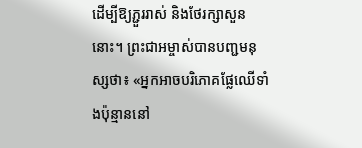ដើម្បីឱ្យភ្ជួររាស់ និងថែរក្សាសួននោះ។ ព្រះជាអម្ចាស់បានបញ្ជមនុស្សថា៖ «អ្នកអាចបរិភោគផ្លែឈើទាំងប៉ុន្មាននៅ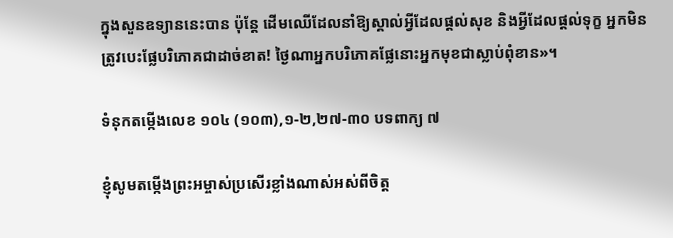ក្នុងសួនឧទ្យាននេះបាន ប៉ុន្តែ ដើមឈើដែលនាំឱ្យស្គាល់អ្វីដែលផ្តល់សុខ និងអ្វីដែលផ្តល់ទុក្ខ អ្នកមិនត្រូវបេះផ្លែបរិភោគជាដាច់ខាត! ថ្ងៃណាអ្នកបរិភោគផ្លែនោះអ្នកមុខជាស្លាប់ពុំខាន»។

ទំនុកតម្កើងលេខ ១០៤ (១០៣),១-២,២៧-៣០ បទពាក្យ ៧

ខ្ញុំសូមតម្កើងព្រះអម្ចាស់ប្រសើរខ្លាំងណាស់អស់ពីចិត្ត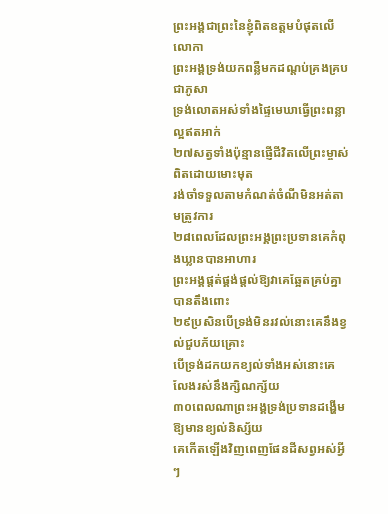ព្រះអង្គជាព្រះនៃខ្ញុំពិតឧត្តមបំផុតលើលោកា
ព្រះអង្គទ្រង់យកពន្លឺមកដណ្តប់គ្រងគ្របជាភូសា
ទ្រង់លោតអស់ទាំងផ្ទៃមេឃាធ្វើព្រះពន្លាល្អឥតអាក់
២៧សត្វទាំងប៉ុន្មានផ្ញើជីវិតលើព្រះម្ចាស់ពិតដោយមោះមុត
រង់ចាំទទួលតាមកំណត់ចំណីមិនអត់តាមត្រូវការ
២៨ពេលដែលព្រះអង្គព្រះប្រទានគេកំពុងឃ្លានបានអាហារ
ព្រះអង្គផ្តត់ផ្គង់ផ្តល់ឱ្យវាគេឆ្អែតគ្រប់គ្នាបានតឹងពោះ
២៩ប្រសិនបើទ្រង់មិនរវល់នោះគេនឹងខ្វល់ជួបភ័យគ្រោះ
បើទ្រង់ដកយកខ្យល់ទាំងអស់នោះគេលែងរស់នឹងក្សិណក្ស័យ
៣០ពេលណាព្រះអង្គទ្រង់ប្រទានដង្ហើមឱ្យមានខ្យល់និស្ស័យ
គេកើតឡើងវិញពេញផែនដីសព្វអស់អ្វីៗ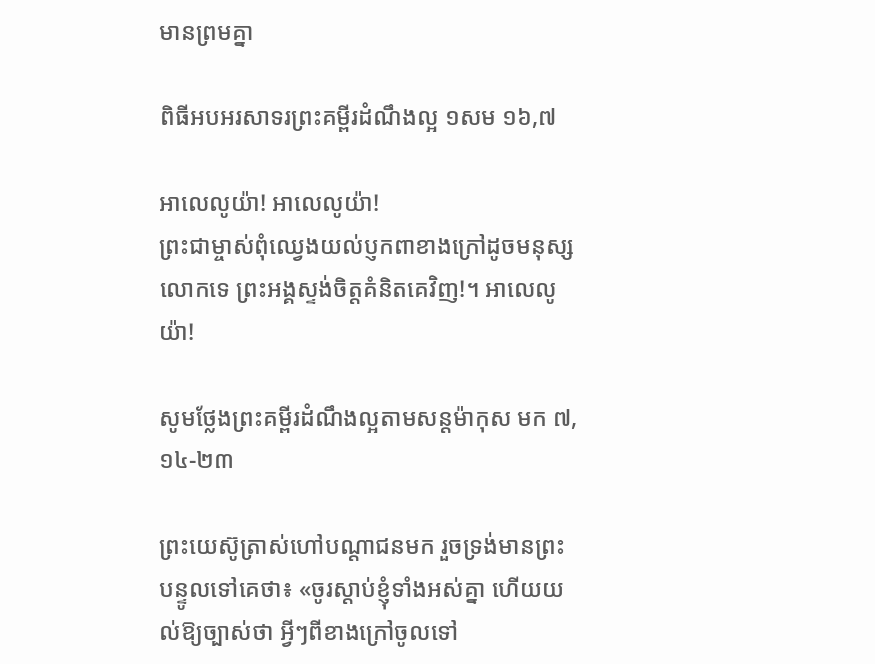មានព្រមគ្នា

ពិធីអបអរសាទរព្រះគម្ពីរដំណឹងល្អ ១សម ១៦,៧

អាលេលូយ៉ា! អាលេលូយ៉ា!
ព្រះជាម្ចាស់ពុំឈ្វេងយល់ប្ញកពាខាងក្រៅដូចមនុស្សលោកទេ ព្រះអង្គស្ទង់ចិត្តគំនិតគេវិញ!។ អាលេលូយ៉ា!

សូមថ្លែងព្រះគម្ពីរដំណឹងល្អតាមសន្តម៉ាកុស មក ៧,១៤-២៣

ព្រះយេស៊ូត្រាស់ហៅបណ្តាជនមក រួចទ្រង់មានព្រះបន្ទូលទៅគេថា៖ «ចូរស្តាប់ខ្ញុំទាំងអស់គ្នា ហើយយល់ឱ្យច្បាស់ថា អ្វីៗពីខាងក្រៅចូលទៅ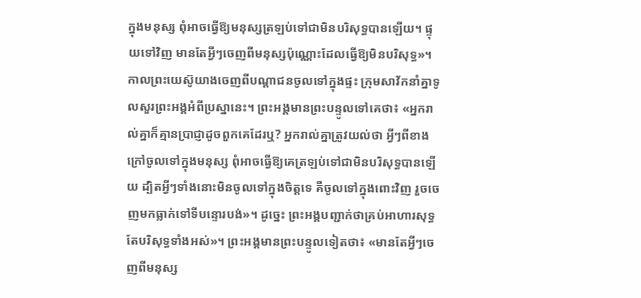ក្នុងមនុស្ស ពុំអាចធ្វើឱ្យមនុស្សត្រឡប់ទៅជាមិនបរិសុទ្ធបានឡើយ។ ផ្ទុយទៅវិញ មានតែអ្វីៗចេញពីមនុស្សប៉ុណ្ណោះដែលធ្វើឱ្យមិនបរិសុទ្ធ»។
កាលព្រះយេស៊ូយាងចេញពីបណ្តាជនចូលទៅក្នុងផ្ទះ ក្រុមសាវ័កនាំគ្នាទូលសួរព្រះអង្គអំពីប្រស្នានេះ។ ព្រះអង្គមានព្រះបន្ទូលទៅគេថា៖ «អ្នករាល់គ្នាក៏គ្មានប្រាជ្ញាដូចពួកគេដែរឬ? អ្នករាល់គ្នាត្រូវយល់ថា អ្វីៗពីខាងក្រៅចូលទៅក្នុងមនុស្ស ពុំអាចធ្វើឱ្យគេត្រឡប់ទៅជាមិនបរិសុទ្ធបានឡើយ ដ្បិតអ្វីៗទាំងនោះមិនចូលទៅក្នុងចិត្តទេ គឺចូលទៅក្នុងពោះវិញ រួចចេញមកធ្លាក់ទៅទីបន្ទោរបង់»។ ដូច្នេះ ព្រះអង្គបញ្ជាក់ថាគ្រប់អាហារសុទ្ធតែបរិសុទ្ធទាំងអស់»។ ព្រះអង្គមានព្រះបន្ទូលទៀតថា៖ «មានតែអ្វីៗចេញពីមនុស្ស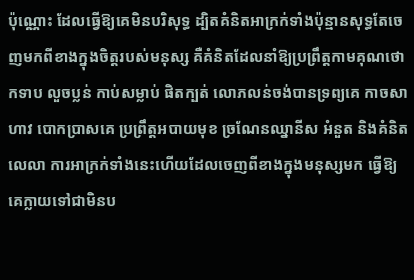ប៉ុណ្ណោះ ដែលធ្វើឱ្យគេមិនបរិសុទ្ធ ដ្បិតគំនិតអាក្រក់ទាំងប៉ុន្មានសុទ្ធតែចេញមកពីខាងក្នុងចិត្តរបស់មនុស្ស គឺគំនិតដែលនាំឱ្យប្រព្រឹត្តកាមគុណថោកទាប លួចប្លន់ កាប់សម្លាប់ ផិតក្បត់ លោភលន់ចង់បានទ្រព្យគេ កាចសាហាវ បោកប្រាសគេ ប្រព្រឹត្តអបាយមុខ ច្រណែនឈ្នានីស អំនួត និងគំនិតលេលា ការអាក្រក់ទាំងនេះហើយដែលចេញពីខាងក្នុងមនុស្សមក ធ្វើឱ្យគេក្លាយទៅជាមិនប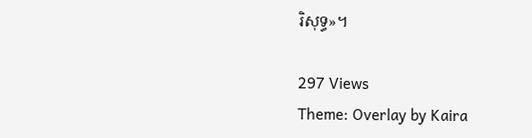រិសុទ្ធ»។

297 Views
Theme: Overlay by Kaira